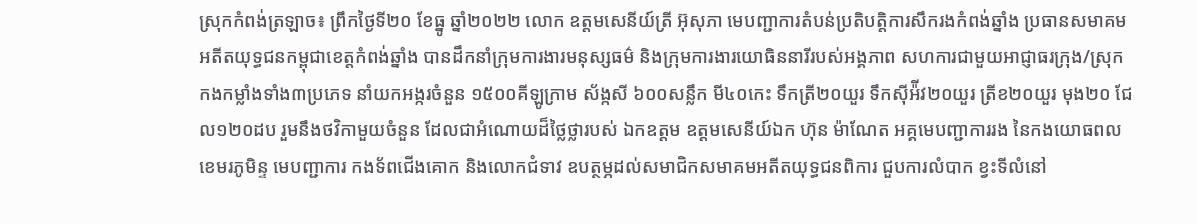ស្រុកកំពង់ត្រឡាច៖ ព្រឹកថ្ងៃទី២០ ខែធ្នូ ឆ្នាំ២០២២ លោក ឧត្តមសេនីយ៍ត្រី អ៊ុសុភា មេបញ្ជាការតំបន់ប្រតិបត្តិការសឹករងកំពង់ឆ្នាំង ប្រធានសមាគមអតីតយុទ្ធជនកម្ពុជាខេត្តកំពង់ឆ្នាំង បានដឹកនាំក្រុមការងារមនុស្សធម៌ និងក្រុមការងារយោធិននារីរបស់អង្គភាព សហការជាមួយអាជ្ញាធរក្រុង/ស្រុក កងកម្លាំងទាំង៣ប្រភេទ នាំយកអង្ករចំនួន ១៥០០គីឡូក្រាម ស័ង្កសី ៦០០សន្លឹក មី៤០កេះ ទឹកត្រី២០យួរ ទឹកស៊ីអ៉ីវ២០យួរ ត្រីខ២០យួរ មុង២០ ជែល១២០ដប រួមនឹងថវិកាមួយចំនួន ដែលជាអំណោយដ៏ថ្លៃថ្លារបស់ ឯកឧត្តម ឧត្តមសេនីយ៍ឯក ហ៊ុន ម៉ាណែត អគ្គមេបញ្ជាការរង នៃកងយោធពលខេមរភូមិន្ទ មេបញ្ជាការ កងទ័ពជើងគោក និងលោកជំទាវ ឧបត្ថម្ភដល់សមាជិកសមាគមអតីតយុទ្ធជនពិការ ជួបការលំបាក ខ្វះទីលំនៅ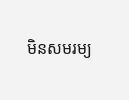មិនសមរម្យ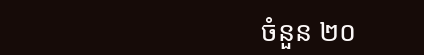ចំនួន ២០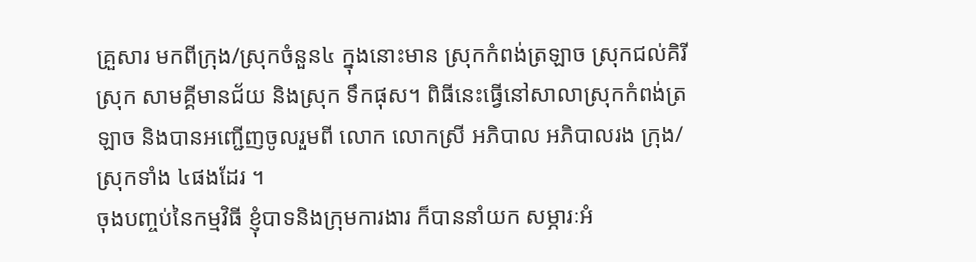គ្រួសារ មកពីក្រុង/ស្រុកចំនួន៤ ក្នុងនោះមាន ស្រុកកំពង់ត្រឡាច ស្រុកជល់គិរី ស្រុក សាមគ្គីមានជ័យ និងស្រុក ទឹកផុស។ ពិធីនេះធ្វើនៅសាលាស្រុកកំពង់ត្រឡាច និងបានអញ្ជើញចូលរួមពី លោក លោកស្រី អភិបាល អភិបាលរង ក្រុង/ស្រុកទាំង ៤ផងដែរ ។
ចុងបញ្ចប់នៃកម្មវិធី ខ្ញុំបាទនិងក្រុមការងារ ក៏បាននាំយក សម្ភារៈអំ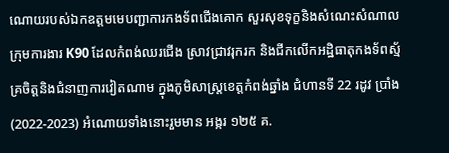ណោយរបស់ឯកឧត្តមមេបញ្ជាការកងទ័ពជើងគោក សួរសុខទុក្ខនិងសំណេះសំណាល ក្រុមការងារ K90 ដែលកំពង់ឈរជើង ស្រាវជ្រាវរុករក និងជីកលើកអដ្ឋិធាតុកងទ័ពស្ម័គ្រចិត្តនិងជំនាញការវៀតណាម ក្នុងភូមិសាស្ត្រខេត្តកំពង់ឆ្នាំង ជំហានទី 22 រដូវ ប្រាំង (2022-2023) អំណោយទាំងនោះរួមមាន អង្ករ ១២៥ គ.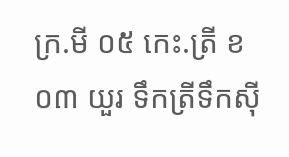ក្រ.មី ០៥ កេះ.ត្រី ខ ០៣ យួរ ទឹកត្រីទឹកស៊ី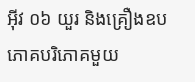អ៊ីវ ០៦ យួរ និងគ្រឿងឧបភោគបរិភោគមួយ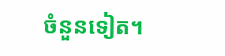ចំនួនទៀត។